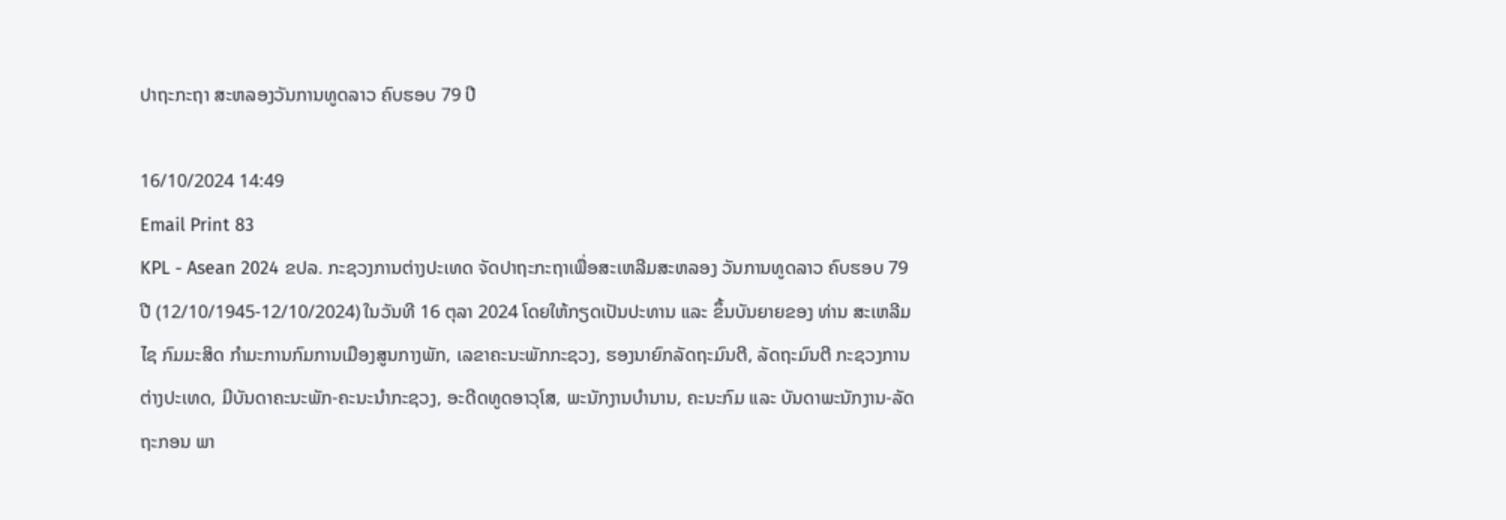ປາຖະກະຖາ ສະຫລອງວັນການທູດລາວ ຄົບຮອບ 79 ປີ

16/10/2024 14:49
Email Print 83
KPL - Asean 2024 ຂປລ. ກະຊວງການຕ່າງປະເທດ ຈັດປາຖະກະຖາເພື່ອສະເຫລີມສະຫລອງ ວັນການທູດລາວ ຄົບຮອບ 79 ປີ (12/10/1945-12/10/2024) ໃນວັນທີ 16 ຕຸລາ 2024 ໂດຍໃຫ້ກຽດເປັນປະທານ ແລະ ຂຶ້ນບັນຍາຍຂອງ ທ່ານ ສະເຫລີມໄຊ ກົມມະສິດ ກໍາມະການກົມການເມືອງສູນກາງພັກ, ເລຂາຄະນະພັກກະຊວງ, ຮອງນາຍົກລັດຖະມົນຕີ, ລັດຖະມົນຕີ ກະຊວງການຕ່າງປະເທດ, ມີບັນດາຄະນະພັກ-ຄະນະນໍາກະຊວງ, ອະດີດທູດອາວຸໂສ, ພະນັກງານບໍານານ, ຄະນະກົມ ແລະ ບັນດາພະນັກງານ-ລັດຖະກອນ ພາ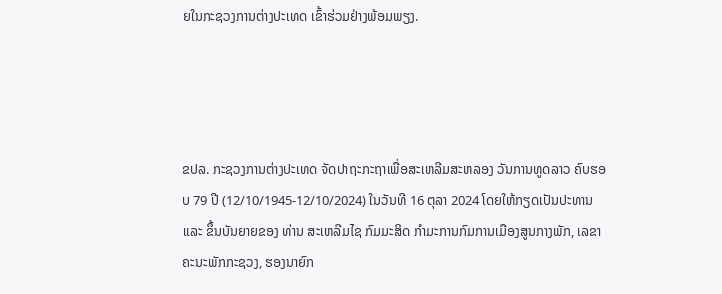ຍໃນກະຊວງການຕ່າງປະເທດ ເຂົ້າຮ່ວມຢ່າງພ້ອມພຽງ.




ຂປລ. ກະຊວງການຕ່າງປະເທດ ຈັດປາຖະກະຖາເພື່ອສະເຫລີມສະຫລອງ ວັນການທູດລາວ ຄົບຮອບ 79 ປີ (12/10/1945-12/10/2024) ໃນວັນທີ 16 ຕຸລາ 2024 ໂດຍໃຫ້ກຽດເປັນປະທານ ແລະ ຂຶ້ນບັນຍາຍຂອງ ທ່ານ ສະເຫລີມໄຊ ກົມມະສິດ ກໍາມະການກົມການເມືອງສູນກາງພັກ, ເລຂາຄະນະພັກກະຊວງ, ຮອງນາຍົກ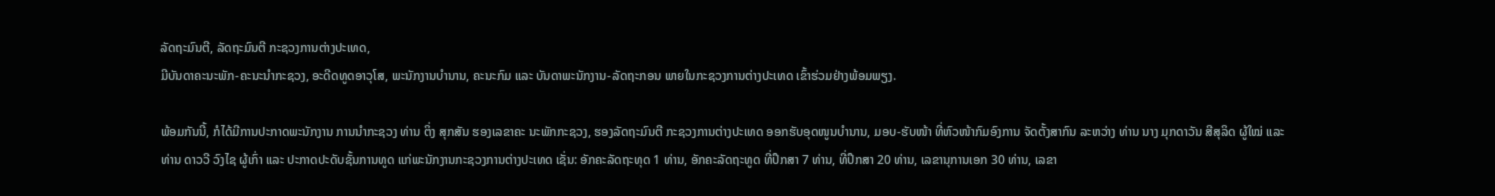ລັດຖະມົນຕີ, ລັດຖະມົນຕີ ກະຊວງການຕ່າງປະເທດ,
ມີບັນດາຄະນະພັກ-ຄະນະນໍາກະຊວງ, ອະດີດທູດອາວຸໂສ, ພະນັກງານບໍານານ, ຄະນະກົມ ແລະ ບັນດາພະນັກງານ-ລັດຖະກອນ ພາຍໃນກະຊວງການຕ່າງປະເທດ ເຂົ້າຮ່ວມຢ່າງພ້ອມພຽງ.

ພ້ອມກັນນີ້, ກໍໄດ້ມີການປະກາດພະນັກງານ ການນໍາກະຊວງ ທ່ານ ຕິ່ງ ສຸກສັນ ຮອງເລຂາຄະ ນະພັກກະຊວງ, ຮອງລັດຖະມົນຕີ ກະຊວງການຕ່າງປະເທດ ອອກຮັບອຸດໜູນບໍານານ, ມອບ-ຮັບໜ້າ ທີ່ຫົວໜ້າກົມອົງການ ຈັດຕັ້ງສາກົນ ລະຫວ່າງ ທ່ານ ນາງ ມຸກດາວັນ ສີສຸລິດ ຜູ້ໃໝ່ ແລະ ທ່ານ ດາວວີ ວົງໄຊ ຜູ້ເກົ່າ ແລະ ປະກາດປະດັບຊັ້ນການທູດ ແກ່ພະນັກງານກະຊວງການຕ່າງປະເທດ ເຊັ່ນ: ອັກຄະລັດຖະທຸດ 1 ທ່ານ, ອັກຄະລັດຖະທູດ ທີ່ປຶກສາ 7 ທ່ານ, ທີ່ປຶກສາ 20 ທ່ານ, ເລຂານຸການເອກ 30 ທ່ານ, ເລຂາ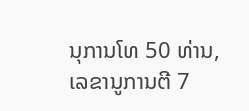ນຸການໂທ 50 ທ່ານ, ເລຂານູການຕີ 7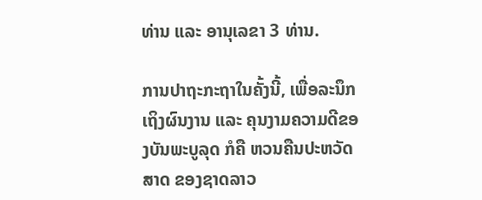ທ່ານ ແລະ ອານຸເລຂາ 3 ທ່ານ.

ການປາຖະກະຖາໃນຄັ້ງນີ້, ເພື່ອລະນຶກເຖິງຜົນງານ ແລະ ຄຸນງາມຄວາມດີຂອງບັນພະບູລຸດ ກໍຄື ຫວນຄືນປະຫວັດສາດ ຂອງຊາດລາວ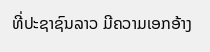ທີ່ປະຊາຊົນລາວ ມີຄວາມເອກອ້າງ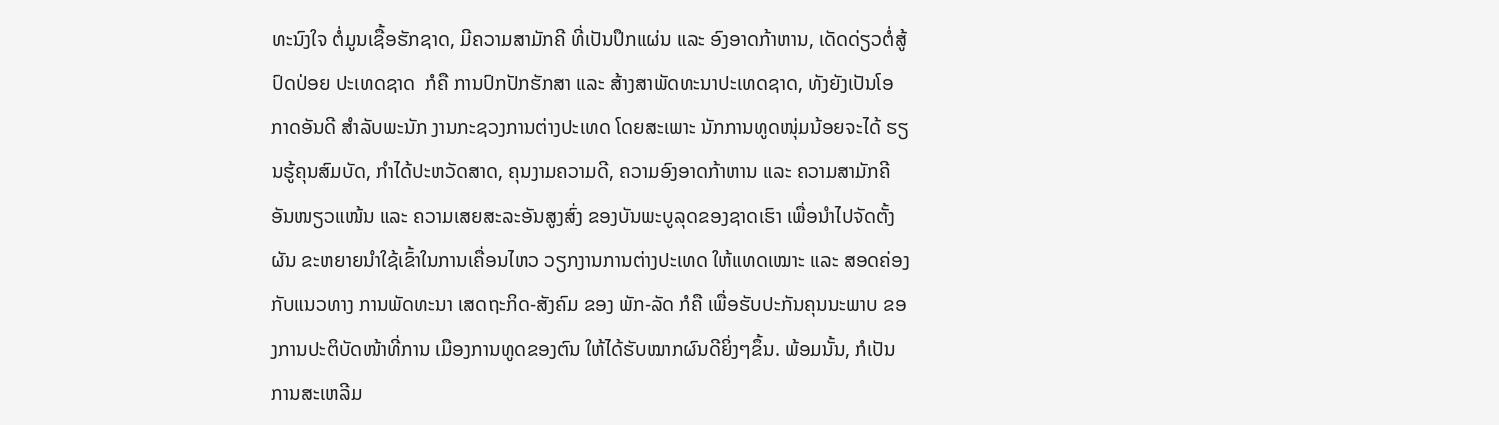ທະນົງໃຈ ຕໍ່ມູນເຊື້ອຮັກຊາດ, ມີຄວາມສາມັກຄີ ທີ່ເປັນປຶກແຜ່ນ ແລະ ອົງອາດກ້າຫານ, ເດັດດ່ຽວຕໍ່ສູ້ປົດປ່ອຍ ປະເທດຊາດ  ກໍຄື ການປົກປັກຮັກສາ ແລະ ສ້າງສາພັດທະນາປະເທດຊາດ, ທັງຍັງເປັນໂອກາດອັນດີ ສຳລັບພະນັກ ງານກະຊວງການຕ່າງປະເທດ ໂດຍສະເພາະ ນັກການທູດໜຸ່ມນ້ອຍຈະໄດ້ ຮຽນຮູ້ຄຸນສົມບັດ, ກໍາໄດ້ປະຫວັດສາດ, ຄຸນງາມຄວາມດີ, ຄວາມອົງອາດກ້າຫານ ແລະ ຄວາມສາມັກຄີອັນໜຽວແໜ້ນ ແລະ ຄວາມເສຍສະລະອັນສູງສົ່ງ ຂອງບັນພະບູລຸດຂອງຊາດເຮົາ ເພື່ອນໍາໄປຈັດຕັ້ງຜັນ ຂະຫຍາຍນໍາໃຊ້ເຂົ້າໃນການເຄື່ອນໄຫວ ວຽກງານການຕ່າງປະເທດ ໃຫ້ແທດເໝາະ ແລະ ສອດຄ່ອງກັບແນວທາງ ການພັດທະນາ ເສດຖະກິດ-ສັງຄົມ ຂອງ ພັກ-ລັດ ກໍຄື ເພື່ອຮັບປະກັນຄຸນນະພາບ ຂອງການປະຕິບັດໜ້າທີ່ການ ເມືອງການທູດຂອງຕົນ ໃຫ້ໄດ້ຮັບໝາກຜົນດີຍິ່ງໆຂຶ້ນ. ພ້ອມນັ້ນ, ກໍເປັນການສະເຫລີມ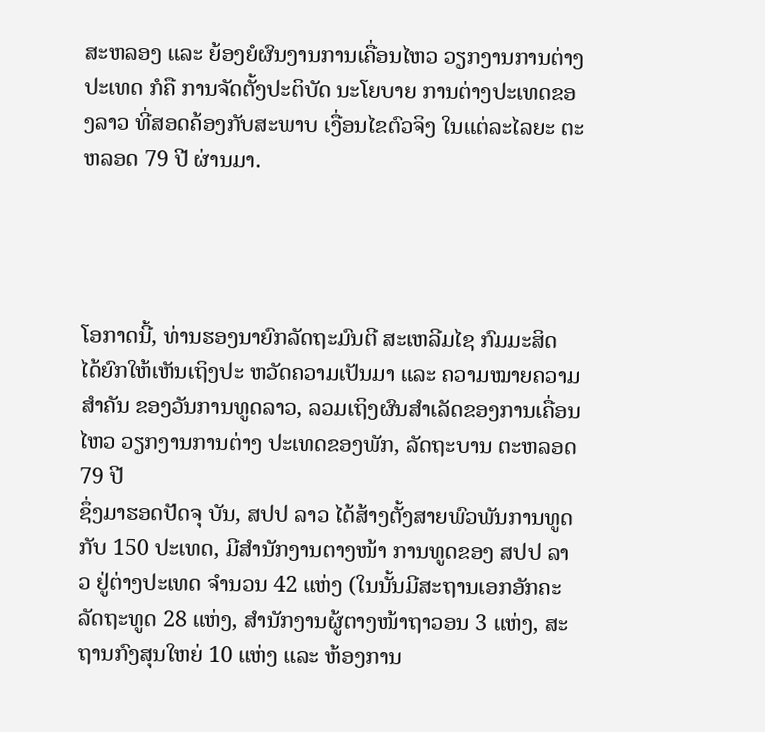ສະຫລອງ ແລະ ຍ້ອງຍໍຜົນງານການເຄື່ອນໄຫວ ວຽກງານການຕ່າງປະເທດ ກໍຄື ການຈັດຕັ້ງປະຕິບັດ ນະໂຍບາຍ ການຕ່າງປະເທດຂອງລາວ ທີ່ສອດຄ້ອງກັບສະພາບ ເງື່ອນໄຂຕົວຈິງ ໃນແຕ່ລະໄລຍະ ຕະຫລອດ 79 ປີ ຜ່ານມາ.




ໂອກາດນີ້, ທ່ານຮອງນາຍົກລັດຖະມົນຕີ ສະເຫລີມໄຊ ກົມມະສິດ ໄດ້ຍົກໃຫ້ເຫັນເຖິງປະ ຫວັດຄວາມເປັນມາ ແລະ ຄວາມໝາຍຄວາມສໍາຄັນ ຂອງວັນການທູດລາວ, ລວມເຖິງຜົນສໍາເລັດຂອງການເຄື່ອນໄຫວ ວຽກງານການຕ່າງ ປະເທດຂອງພັກ, ລັດຖະບານ ຕະຫລອດ 79 ປີ
ຊຶ່ງມາຮອດປັດຈຸ ບັນ, ສປປ ລາວ ໄດ້ສ້າງຕັ້ງສາຍພົວພັນການທູດກັບ 150 ປະເທດ, ມີສໍານັກງານຕາງໜ້າ ການທູດຂອງ ສປປ ລາວ ຢູ່ຕ່າງປະເທດ ຈໍານວນ 42 ແຫ່ງ (ໃນນັ້ນມີສະຖານເອກອັກຄະລັດຖະທູດ 28 ແຫ່ງ, ສໍານັກງານຜູ້ຕາງໜ້າຖາວອນ 3 ແຫ່ງ, ສະຖານກົງສຸນໃຫຍ່ 10 ແຫ່ງ ແລະ ຫ້ອງການ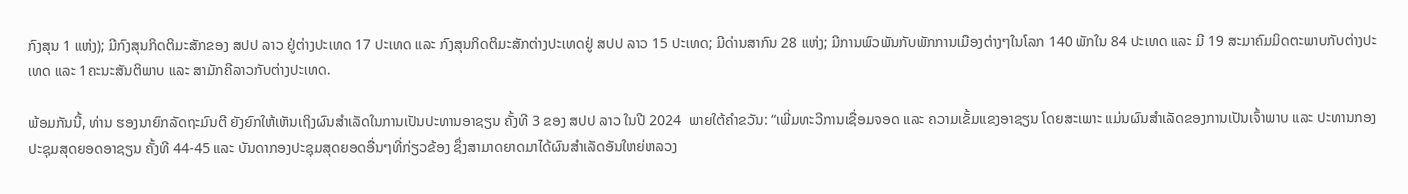ກົງສຸນ 1 ແຫ່ງ); ມີກົງສຸນກິດຕິມະສັກຂອງ ສປປ ລາວ ຢູ່ຕ່າງປະເທດ 17 ປະເທດ ແລະ ກົງສຸນກິດຕິມະສັກຕ່າງປະເທດຢູ່ ສປປ ລາວ 15 ປະເທດ; ມີດ່ານສາກົນ 28 ແຫ່ງ; ມີການພົວພັນກັບພັກການເມືອງຕ່າງໆໃນໂລກ 140 ພັກໃນ 84 ປະເທດ ແລະ ມີ 19 ສະມາຄົມມິດຕະພາບກັບຕ່າງປະເທດ ແລະ 1ຄະນະສັນຕິພາບ ແລະ ສາມັກຄີລາວກັບຕ່າງປະເທດ.

ພ້ອມກັນນີ້, ທ່ານ ຮອງນາຍົກລັດຖະມົນຕີ ຍັງຍົກໃຫ້ເຫັນເຖິງຜົນສໍາເລັດໃນການເປັນປະທານອາຊຽນ ຄັ້ງທີ 3 ຂອງ ສປປ ລາວ ໃນປີ 2024  ພາຍໃຕ້ຄໍາຂວັນ: “ເພີ່ມທະວີການເຊື່ອມຈອດ ແລະ ຄວາມເຂັ້ມແຂງອາຊຽນ ໂດຍສະເພາະ ແມ່ນຜົນສໍາເລັດຂອງການເປັນເຈົ້າພາບ ແລະ ປະທານກອງປະຊຸມສຸດຍອດອາຊຽນ ຄັ້ງທີ 44-45 ແລະ ບັນດາກອງປະຊຸມສຸດຍອດອື່ນໆທີ່ກ່ຽວຂ້ອງ ຊຶ່ງສາມາດຍາດມາໄດ້ຜົນສໍາເລັດອັນໃຫຍ່ຫລວງ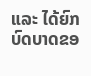ແລະ ໄດ້ຍົກບົດບາດຂອ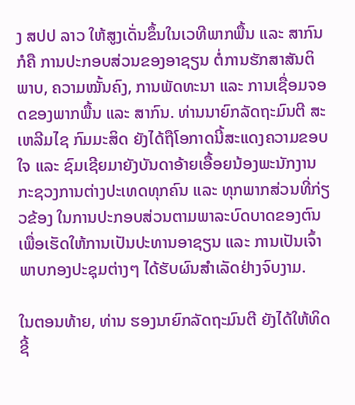ງ ສປປ ລາວ ໃຫ້ສູງເດັ່ນຂຶ້ນໃນເວທີພາກພື້ນ ແລະ ສາກົນ ກໍຄື ການປະກອບສ່ວນຂອງອາຊຽນ ຕໍ່ການຮັກສາສັນຕິພາບ, ຄວາມໝັ້ນຄົງ, ການພັດທະນາ ແລະ ການເຊື່ອມຈອດຂອງພາກພື້ນ ແລະ ສາກົນ. ທ່ານນາຍົກລັດຖະມົນຕີ ສະເຫລີມໄຊ ກົມມະສິດ ຍັງໄດ້ຖືໂອກາດນີ້ສະແດງຄວາມຂອບໃຈ ແລະ ຊົມເຊີຍມາຍັງບັນດາອ້າຍເອື້ອຍນ້ອງພະນັກງານກະຊວງການຕ່າງປະເທດທຸກຄົນ ແລະ ທຸກພາກສ່ວນທີ່ກ່ຽວຂ້ອງ ໃນການປະກອບສ່ວນຕາມພາລະບົດບາດຂອງຕົນ ເພື່ອເຮັດໃຫ້ການເປັນປະທານອາຊຽນ ແລະ ການເປັນເຈົ້າພາບກອງປະຊຸມຕ່າງໆ ໄດ້ຮັບຜົນສໍາເລັດຢ່າງຈົບງາມ.

ໃນຕອນທ້າຍ, ທ່ານ ຮອງນາຍົກລັດຖະມົນຕີ ຍັງໄດ້ໃຫ້ທິດຊີ້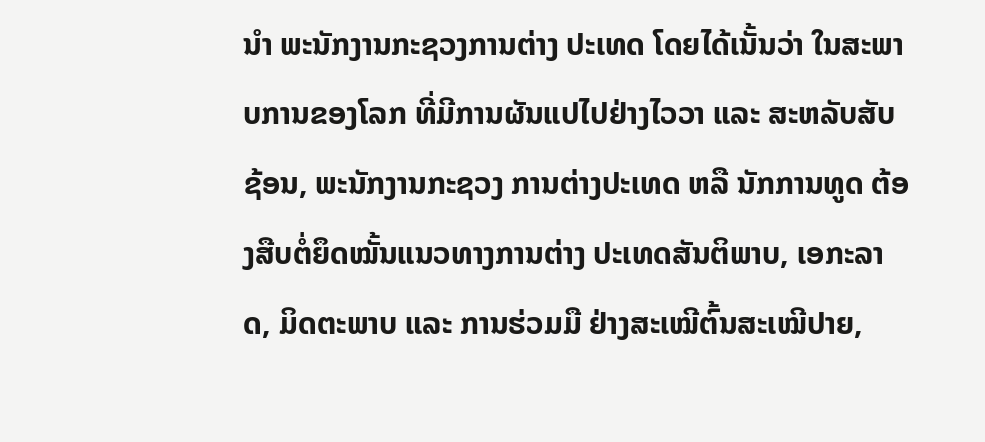ນໍາ ພະນັກງານກະຊວງການຕ່າງ ປະເທດ ໂດຍໄດ້ເນັ້ນວ່າ ໃນສະພາບການຂອງໂລກ ທີ່ມີການຜັນແປໄປຢ່າງໄວວາ ແລະ ສະຫລັບສັບຊ້ອນ, ພະນັກງານກະຊວງ ການຕ່າງປະເທດ ຫລື ນັກການທູດ ຕ້ອງສືບຕໍ່ຍຶດໝັ້ນແນວທາງການຕ່າງ ປະເທດສັນຕິພາບ, ເອກະລາດ, ມິດຕະພາບ ແລະ ການຮ່ວມມື ຢ່າງສະເໝີຕົ້ນສະເໝີປາຍ,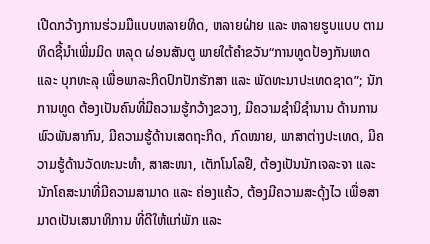ເປີດກວ້າງການຮ່ວມມືແບບຫລາຍທິດ, ຫລາຍຝ່າຍ ແລະ ຫລາຍຮູບແບບ ຕາມທິດຊີ້ນໍາເພີ່ມມິດ ຫລຸດ ຜ່ອນສັນຕູ ພາຍໃຕ້ຄໍາຂວັນ“ການທູດປ້ອງກັນເຫດ ແລະ ບຸກທະລຸ ເພື່ອພາລະກິດປົກປັກຮັກສາ ແລະ ພັດທະນາປະເທດຊາດ”; ນັກການທູດ ຕ້ອງເປັນຄົນທີ່ມີຄວາມຮູ້ກວ້າງຂວາງ, ມີຄວາມຊໍານິຊໍານານ ດ້ານການພົວພັນສາກົນ, ມີຄວາມຮູ້ດ້ານເສດຖະກິດ, ກົດໝາຍ, ພາສາຕ່າງປະເທດ, ມີຄວາມຮູ້ດ້ານວັດທະນະທໍາ, ສາສະໜາ, ເຕັກໂນໂລຢີ, ຕ້ອງເປັນນັກເຈລະຈາ ແລະ ນັກໂຄສະນາທີ່ມີຄວາມສາມາດ ແລະ ຄ່ອງແຄ້ວ, ຕ້ອງມີຄວາມສະດຸ້ງໄວ ເພື່ອສາມາດເປັນເສນາທິການ ທີ່ດີໃຫ້ແກ່ພັກ ແລະ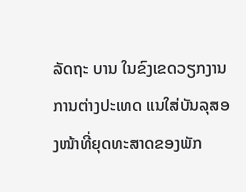ລັດຖະ ບານ ໃນຂົງເຂດວຽກງານການຕ່າງປະເທດ ແນໃສ່ບັນລຸສອງໜ້າທີ່ຍຸດທະສາດຂອງພັກ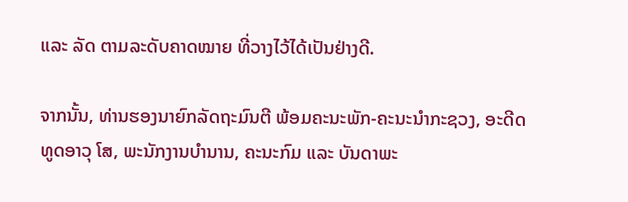ແລະ ລັດ ຕາມລະດັບຄາດໝາຍ ທີ່ວາງໄວ້ໄດ້ເປັນຢ່າງດີ.

ຈາກນັ້ນ, ທ່ານຮອງນາຍົກລັດຖະມົນຕີ ພ້ອມຄະນະພັກ-ຄະນະນໍາກະຊວງ, ອະດີດທູດອາວຸ ໂສ, ພະນັກງານບໍານານ, ຄະນະກົມ ແລະ ບັນດາພະ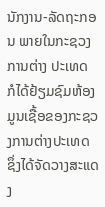ນັກງານ-ລັດຖະກອນ ພາຍໃນກະຊວງການຕ່າງ ປະເທດ ກໍໄດ້ຢ້ຽມຊົມຫ້ອງມູນເຊື້ອຂອງກະຊວງການຕ່າງປະເທດ ຊຶ່ງໄດ້ຈັດວາງສະແດງ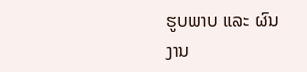ຮູບພາບ ແລະ ຜົນງານ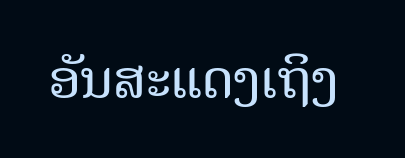ອັນສະແດງເຖິງ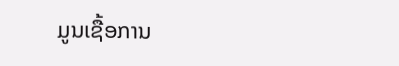ມູນເຊື້ອການ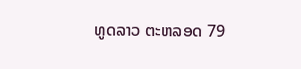ທູດລາວ ຕະຫລອດ 79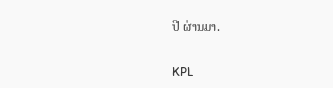ປີ ຜ່ານມາ.

KPL